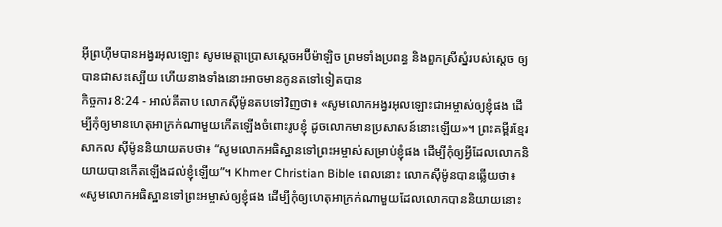អ៊ីព្រហ៊ីមបានអង្វរអុលឡោះ សូមមេត្តាប្រោសស្តេចអប៊ីម៉ាឡិច ព្រមទាំងប្រពន្ធ និងពួកស្រីស្នំរបស់ស្តេច ឲ្យបានជាសះស្បើយ ហើយនាងទាំងនោះអាចមានកូនតទៅទៀតបាន
កិច្ចការ 8:24 - អាល់គីតាប លោកស៊ីម៉ូនតបទៅវិញថា៖ «សូមលោកអង្វរអុលឡោះជាអម្ចាស់ឲ្យខ្ញុំផង ដើម្បីកុំឲ្យមានហេតុអាក្រក់ណាមួយកើតឡើងចំពោះរូបខ្ញុំ ដូចលោកមានប្រសាសន៍នោះឡើយ»។ ព្រះគម្ពីរខ្មែរសាកល ស៊ីម៉ូននិយាយតបថា៖ “សូមលោកអធិស្ឋានទៅព្រះអម្ចាស់សម្រាប់ខ្ញុំផង ដើម្បីកុំឲ្យអ្វីដែលលោកនិយាយបានកើតឡើងដល់ខ្ញុំឡើយ”។ Khmer Christian Bible ពេលនោះ លោកស៊ីម៉ូនបានឆ្លើយថា៖ «សូមលោកអធិស្ឋានទៅព្រះអម្ចាស់ឲ្យខ្ញុំផង ដើម្បីកុំឲ្យហេតុអាក្រក់ណាមួយដែលលោកបាននិយាយនោះ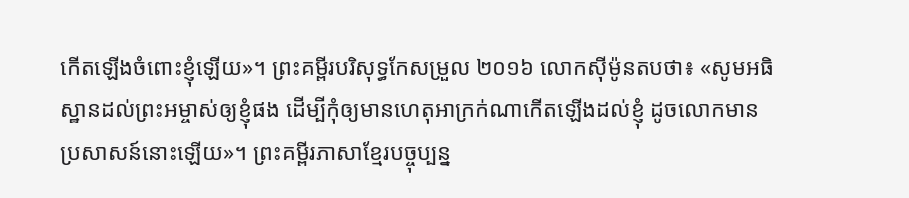កើតឡើងចំពោះខ្ញុំឡើយ»។ ព្រះគម្ពីរបរិសុទ្ធកែសម្រួល ២០១៦ លោកស៊ីម៉ូនតបថា៖ «សូមអធិស្ឋានដល់ព្រះអម្ចាស់ឲ្យខ្ញុំផង ដើម្បីកុំឲ្យមានហេតុអាក្រក់ណាកើតឡើងដល់ខ្ញុំ ដូចលោកមានប្រសាសន៍នោះឡើយ»។ ព្រះគម្ពីរភាសាខ្មែរបច្ចុប្បន្ន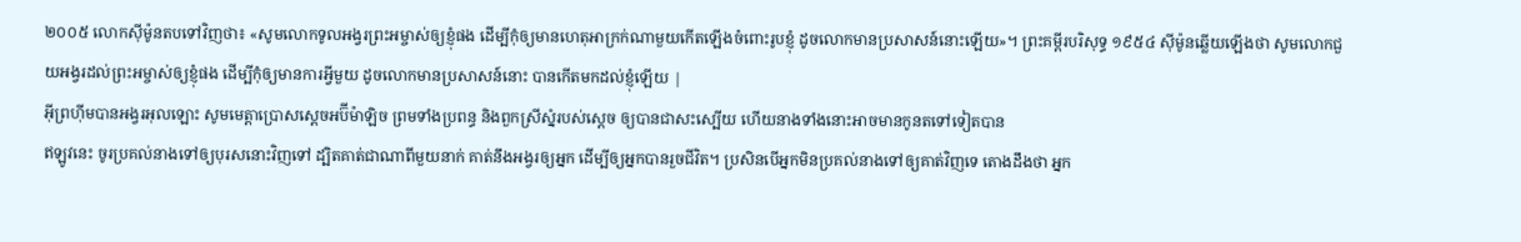២០០៥ លោកស៊ីម៉ូនតបទៅវិញថា៖ «សូមលោកទូលអង្វរព្រះអម្ចាស់ឲ្យខ្ញុំផង ដើម្បីកុំឲ្យមានហេតុអាក្រក់ណាមួយកើតឡើងចំពោះរូបខ្ញុំ ដូចលោកមានប្រសាសន៍នោះឡើយ»។ ព្រះគម្ពីរបរិសុទ្ធ ១៩៥៤ ស៊ីម៉ូនឆ្លើយឡើងថា សូមលោកជួយអង្វរដល់ព្រះអម្ចាស់ឲ្យខ្ញុំផង ដើម្បីកុំឲ្យមានការអ្វីមួយ ដូចលោកមានប្រសាសន៍នោះ បានកើតមកដល់ខ្ញុំឡើយ |
អ៊ីព្រហ៊ីមបានអង្វរអុលឡោះ សូមមេត្តាប្រោសស្តេចអប៊ីម៉ាឡិច ព្រមទាំងប្រពន្ធ និងពួកស្រីស្នំរបស់ស្តេច ឲ្យបានជាសះស្បើយ ហើយនាងទាំងនោះអាចមានកូនតទៅទៀតបាន
ឥឡូវនេះ ចូរប្រគល់នាងទៅឲ្យបុរសនោះវិញទៅ ដ្បិតគាត់ជាណាពីមួយនាក់ គាត់នឹងអង្វរឲ្យអ្នក ដើម្បីឲ្យអ្នកបានរួចជីវិត។ ប្រសិនបើអ្នកមិនប្រគល់នាងទៅឲ្យគាត់វិញទេ តោងដឹងថា អ្នក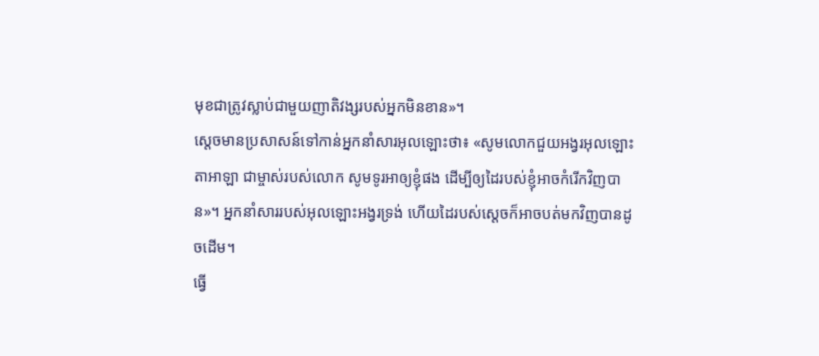មុខជាត្រូវស្លាប់ជាមួយញាតិវង្សរបស់អ្នកមិនខាន»។
ស្តេចមានប្រសាសន៍ទៅកាន់អ្នកនាំសារអុលឡោះថា៖ «សូមលោកជួយអង្វរអុលឡោះតាអាឡា ជាម្ចាស់របស់លោក សូមទូរអាឲ្យខ្ញុំផង ដើម្បីឲ្យដៃរបស់ខ្ញុំអាចកំរើកវិញបាន»។ អ្នកនាំសាររបស់អុលឡោះអង្វរទ្រង់ ហើយដៃរបស់ស្តេចក៏អាចបត់មកវិញបានដូចដើម។
ធ្វើ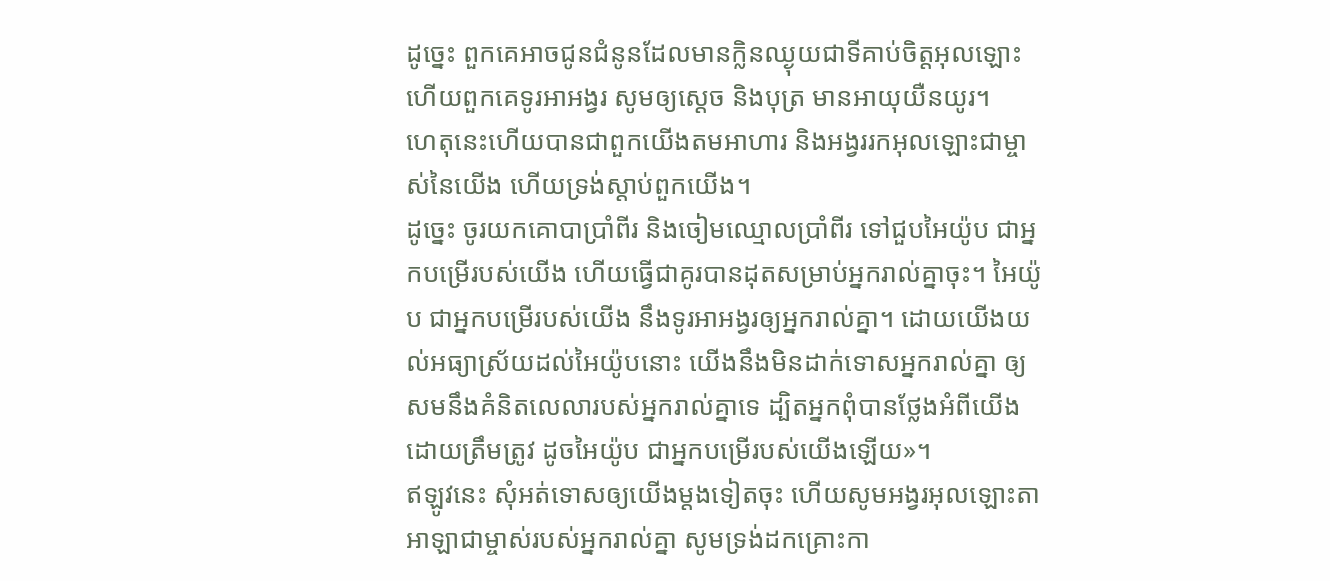ដូច្នេះ ពួកគេអាចជូនជំនូនដែលមានក្លិនឈ្ងុយជាទីគាប់ចិត្តអុលឡោះហើយពួកគេទូរអាអង្វរ សូមឲ្យស្តេច និងបុត្រ មានអាយុយឺនយូរ។
ហេតុនេះហើយបានជាពួកយើងតមអាហារ និងអង្វររកអុលឡោះជាម្ចាស់នៃយើង ហើយទ្រង់ស្តាប់ពួកយើង។
ដូច្នេះ ចូរយកគោបាប្រាំពីរ និងចៀមឈ្មោលប្រាំពីរ ទៅជួបអៃយ៉ូប ជាអ្នកបម្រើរបស់យើង ហើយធ្វើជាគូរបានដុតសម្រាប់អ្នករាល់គ្នាចុះ។ អៃយ៉ូប ជាអ្នកបម្រើរបស់យើង នឹងទូរអាអង្វរឲ្យអ្នករាល់គ្នា។ ដោយយើងយល់អធ្យាស្រ័យដល់អៃយ៉ូបនោះ យើងនឹងមិនដាក់ទោសអ្នករាល់គ្នា ឲ្យសមនឹងគំនិតលេលារបស់អ្នករាល់គ្នាទេ ដ្បិតអ្នកពុំបានថ្លែងអំពីយើងដោយត្រឹមត្រូវ ដូចអៃយ៉ូប ជាអ្នកបម្រើរបស់យើងឡើយ»។
ឥឡូវនេះ សុំអត់ទោសឲ្យយើងម្តងទៀតចុះ ហើយសូមអង្វរអុលឡោះតាអាឡាជាម្ចាស់របស់អ្នករាល់គ្នា សូមទ្រង់ដកគ្រោះកា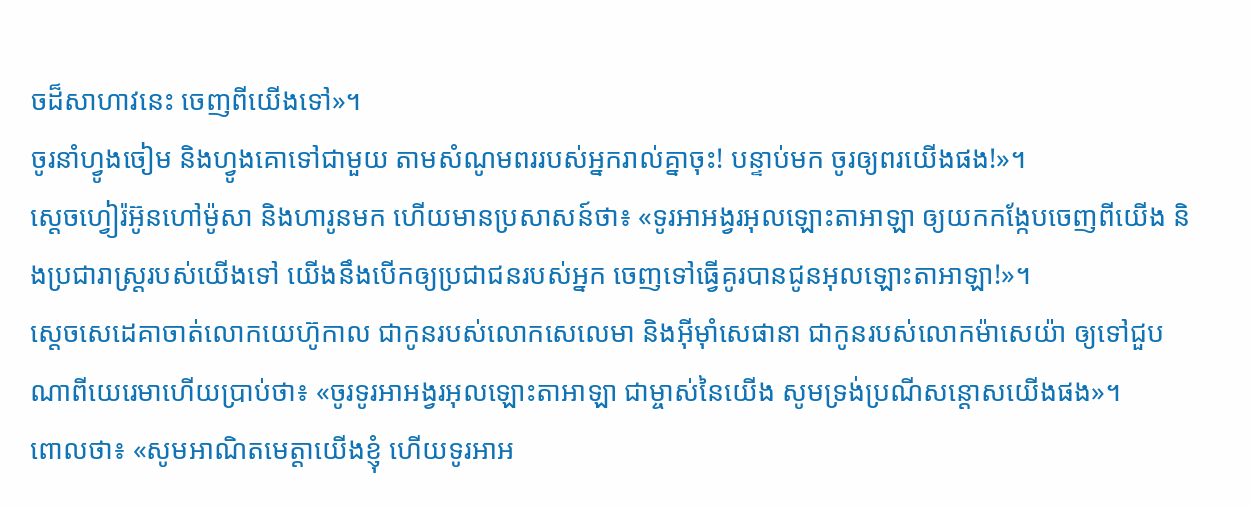ចដ៏សាហាវនេះ ចេញពីយើងទៅ»។
ចូរនាំហ្វូងចៀម និងហ្វូងគោទៅជាមួយ តាមសំណូមពររបស់អ្នករាល់គ្នាចុះ! បន្ទាប់មក ចូរឲ្យពរយើងផង!»។
ស្តេចហ្វៀរ៉អ៊ូនហៅម៉ូសា និងហារូនមក ហើយមានប្រសាសន៍ថា៖ «ទូរអាអង្វរអុលឡោះតាអាឡា ឲ្យយកកង្កែបចេញពីយើង និងប្រជារាស្ត្ររបស់យើងទៅ យើងនឹងបើកឲ្យប្រជាជនរបស់អ្នក ចេញទៅធ្វើគូរបានជូនអុលឡោះតាអាឡា!»។
ស្តេចសេដេគាចាត់លោកយេហ៊ូកាល ជាកូនរបស់លោកសេលេមា និងអ៊ីមុាំសេផានា ជាកូនរបស់លោកម៉ាសេយ៉ា ឲ្យទៅជួបណាពីយេរេមាហើយប្រាប់ថា៖ «ចូរទូរអាអង្វរអុលឡោះតាអាឡា ជាម្ចាស់នៃយើង សូមទ្រង់ប្រណីសន្ដោសយើងផង»។
ពោលថា៖ «សូមអាណិតមេត្តាយើងខ្ញុំ ហើយទូរអាអ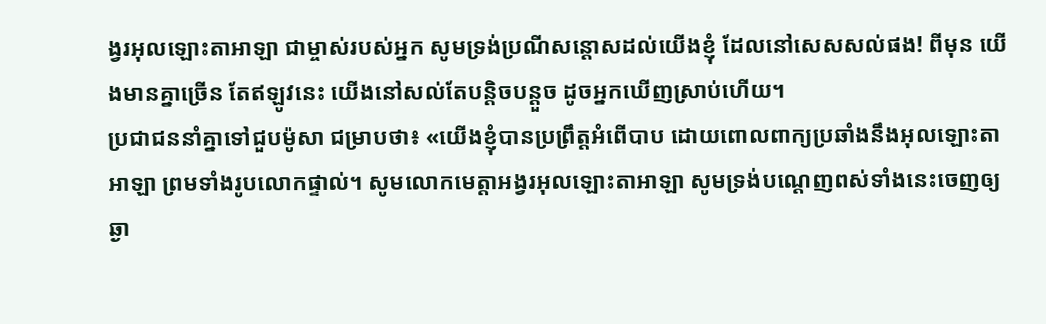ង្វរអុលឡោះតាអាឡា ជាម្ចាស់របស់អ្នក សូមទ្រង់ប្រណីសន្ដោសដល់យើងខ្ញុំ ដែលនៅសេសសល់ផង! ពីមុន យើងមានគ្នាច្រើន តែឥឡូវនេះ យើងនៅសល់តែបន្តិចបន្តួច ដូចអ្នកឃើញស្រាប់ហើយ។
ប្រជាជននាំគ្នាទៅជួបម៉ូសា ជម្រាបថា៖ «យើងខ្ញុំបានប្រព្រឹត្តអំពើបាប ដោយពោលពាក្យប្រឆាំងនឹងអុលឡោះតាអាឡា ព្រមទាំងរូបលោកផ្ទាល់។ សូមលោកមេត្តាអង្វរអុលឡោះតាអាឡា សូមទ្រង់បណ្តេញពស់ទាំងនេះចេញឲ្យឆ្ងា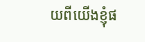យពីយើងខ្ញុំផ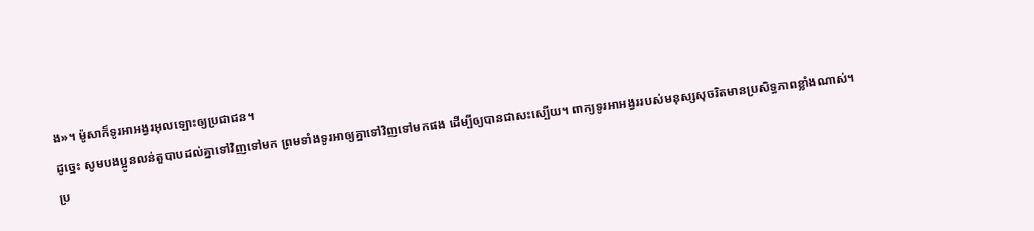ង»។ ម៉ូសាក៏ទូរអាអង្វរអុលឡោះឲ្យប្រជាជន។
ដូច្នេះ សូមបងប្អូនលន់តួបាបដល់គ្នាទៅវិញទៅមក ព្រមទាំងទូរអាឲ្យគ្នាទៅវិញទៅមកផង ដើម្បីឲ្យបានជាសះស្បើយ។ ពាក្យទូរអាអង្វររបស់មនុស្សសុចរិតមានប្រសិទ្ធភាពខ្លាំងណាស់។
ប្រ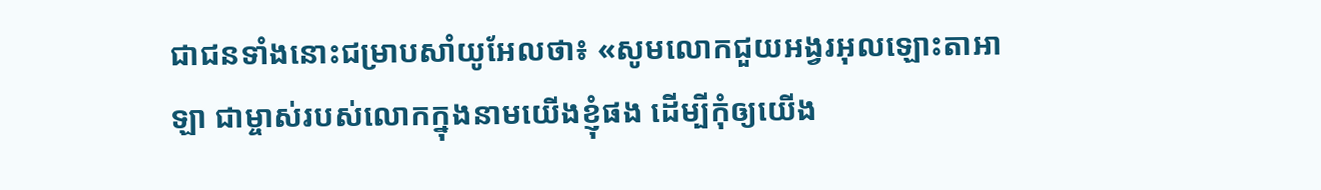ជាជនទាំងនោះជម្រាបសាំយូអែលថា៖ «សូមលោកជួយអង្វរអុលឡោះតាអាឡា ជាម្ចាស់របស់លោកក្នុងនាមយើងខ្ញុំផង ដើម្បីកុំឲ្យយើង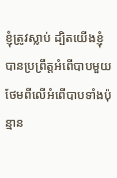ខ្ញុំត្រូវស្លាប់ ដ្បិតយើងខ្ញុំបានប្រព្រឹត្តអំពើបាបមួយ ថែមពីលើអំពើបាបទាំងប៉ុន្មាន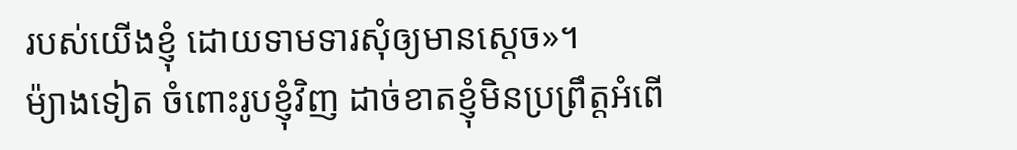របស់យើងខ្ញុំ ដោយទាមទារសុំឲ្យមានស្តេច»។
ម៉្យាងទៀត ចំពោះរូបខ្ញុំវិញ ដាច់ខាតខ្ញុំមិនប្រព្រឹត្តអំពើ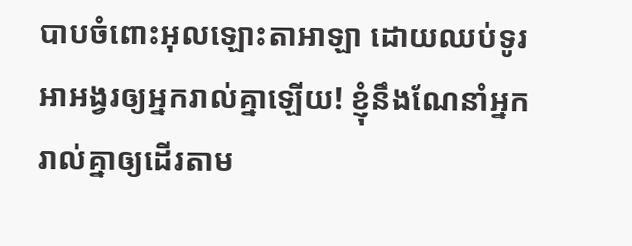បាបចំពោះអុលឡោះតាអាឡា ដោយឈប់ទូរអាអង្វរឲ្យអ្នករាល់គ្នាឡើយ! ខ្ញុំនឹងណែនាំអ្នករាល់គ្នាឲ្យដើរតាម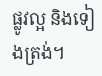ផ្លូវល្អ និងទៀងត្រង់។